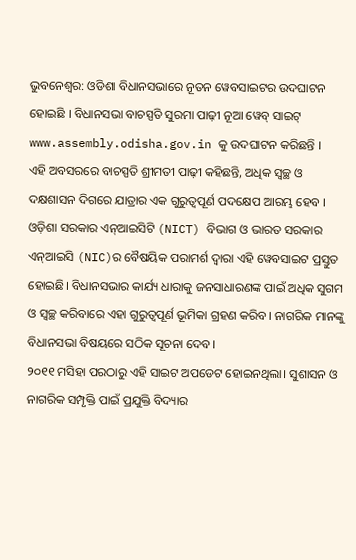ଭୁବନେଶ୍ୱର: ଓଡିଶା ବିଧାନସଭାରେ ନୂତନ ୱେବସାଇଟର ଉଦଘାଟନ ହୋଇଛି । ବିଧାନସଭା ବାଚସ୍ପତି ସୁରମା ପାଢ଼ୀ ନୂଆ ୱେବ୍ ସାଇଟ୍ www.assembly.odisha.gov.in କୁ ଉଦଘାଟନ କରିଛନ୍ତି ।
ଏହି ଅବସରରେ ବାଚସ୍ପତି ଶ୍ରୀମତୀ ପାଢ଼ୀ କହିଛନ୍ତି, ଅଧିକ ସ୍ୱଚ୍ଛ ଓ ଦକ୍ଷଶାସନ ଦିଗରେ ଯାତ୍ରାର ଏକ ଗୁରୁତ୍ୱପୂର୍ଣ ପଦକ୍ଷେପ ଆରମ୍ଭ ହେବ । ଓଡ଼ିଶା ସରକାର ଏନ୍ଆଇସିଟି (NICT) ବିଭାଗ ଓ ଭାରତ ସରକାର ଏନ୍ଆଇସି (NIC)ର ବୈଷୟିକ ପରାମର୍ଶ ଦ୍ୱାରା ଏହି ୱେବସାଇଟ ପ୍ରସ୍ତୁତ ହୋଇଛି। ବିଧାନସଭାର କାର୍ଯ୍ୟ ଧାରାକୁ ଜନସାଧାରଣଙ୍କ ପାଇଁ ଅଧିକ ସୁଗମ ଓ ସ୍ୱଚ୍ଛ କରିବାରେ ଏହା ଗୁରୁତ୍ୱପୂର୍ଣ ଭୂମିକା ଗ୍ରହଣ କରିବ। ନାଗରିକ ମାନଙ୍କୁ ବିଧାନସଭା ବିଷୟରେ ସଠିକ ସୂଚନା ଦେବ।
୨୦୧୧ ମସିହା ପରଠାରୁ ଏହି ସାଇଟ ଅପଡେଟ ହୋଇନଥିଲା। ସୁଶାସନ ଓ ନାଗରିକ ସମ୍ପୃକ୍ତି ପାଇଁ ପ୍ରଯୁକ୍ତି ବିଦ୍ୟାର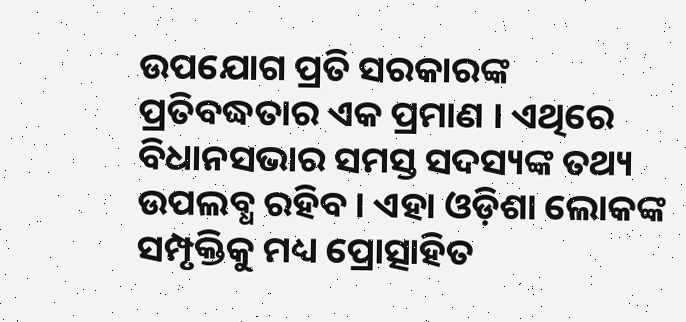ଉପଯୋଗ ପ୍ରତି ସରକାରଙ୍କ ପ୍ରତିବଦ୍ଧତାର ଏକ ପ୍ରମାଣ । ଏଥିରେ ବିଧାନସଭାର ସମସ୍ତ ସଦସ୍ୟଙ୍କ ତଥ୍ୟ ଉପଲବ୍ଧ ରହିବ । ଏହା ଓଡ଼ିଶା ଲୋକଙ୍କ ସମ୍ପୃକ୍ତିକୁ ମଧ୍ୟ ପ୍ରୋତ୍ସାହିତ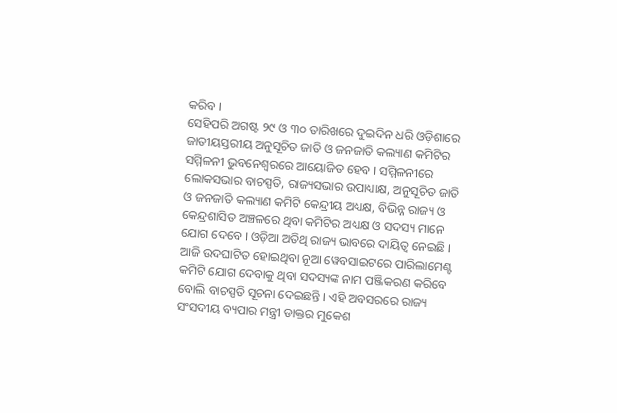କରିବ ।
ସେହିପରି ଅଗଷ୍ଟ ୨୯ ଓ ୩୦ ତାରିଖରେ ଦୁଇଦିନ ଧରି ଓଡ଼ିଶାରେ ଜାତୀୟସ୍ତରୀୟ ଅନୁସୂଚିତ ଜାତି ଓ ଜନଜାତି କଲ୍ୟାଣ କମିଟିର ସମ୍ମିଳନୀ ଭୁବନେଶ୍ୱରରେ ଆୟୋଜିତ ହେବ । ସମ୍ମିଳନୀରେ ଲୋକସଭାର ବାଚସ୍ପତି, ରାଜ୍ୟସଭାର ଉପାଧ୍ୟାକ୍ଷ, ଅନୁସୂଚିତ ଜାତି ଓ ଜନଜାତି କଲ୍ୟାଣ କମିଟି କେନ୍ଦ୍ରୀୟ ଅଧ୍ୟକ୍ଷ, ବିଭିନ୍ନ ରାଜ୍ୟ ଓ କେନ୍ଦ୍ରଶାସିତ ଅଞ୍ଚଳରେ ଥିବା କମିଟିର ଅଧ୍ୟକ୍ଷ ଓ ସଦସ୍ୟ ମାନେ ଯୋଗ ଦେବେ । ଓଡ଼ିଆ ଅତିଥି ରାଜ୍ୟ ଭାବରେ ଦାୟିତ୍ୱ ନେଇଛି । ଆଜି ଉଦଘାଟିତ ହୋଇଥିବା ନୂଆ ୱେବସାଇଟରେ ପାରିଲାମେଣ୍ଟ କମିଟି ଯୋଗ ଦେବାକୁ ଥିବା ସଦସ୍ୟଙ୍କ ନାମ ପଞ୍ଜିକରଣ କରିବେ ବୋଲି ବାଚସ୍ପତି ସୂଚନା ଦେଇଛନ୍ତି । ଏହି ଅବସରରେ ରାଜ୍ୟ ସଂସଦୀୟ ବ୍ୟପାର ମନ୍ତ୍ରୀ ଡାକ୍ତର ମୁକେଶ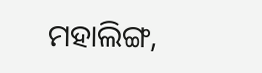ମହାଲିଙ୍ଗ,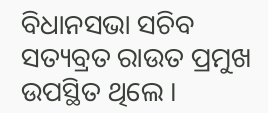ବିଧାନସଭା ସଚିବ ସତ୍ୟବ୍ରତ ରାଉତ ପ୍ରମୁଖ ଉପସ୍ଥିତ ଥିଲେ ।